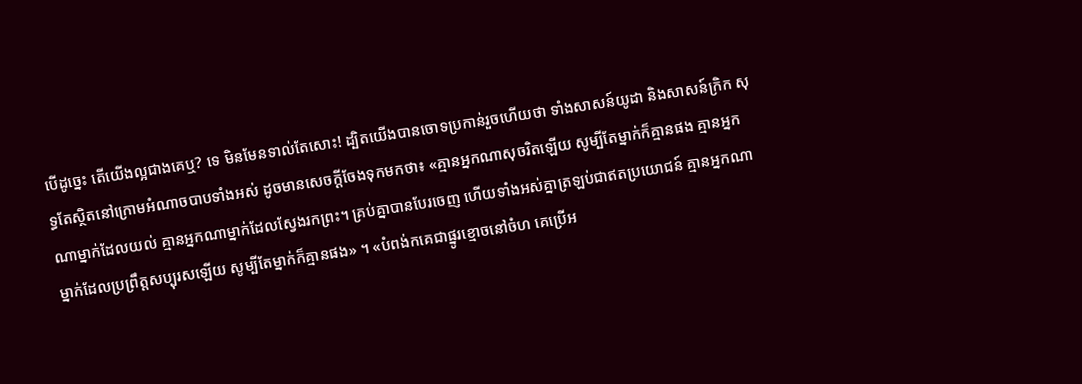បើដូច្នេះ តើយើងល្អជាងគេឬ? ទេ មិនមែនទាល់តែសោះ! ដ្បិតយើងបានចោទប្រកាន់រួចហើយថា ទាំងសាសន៍យូដា និងសាសន៍ក្រិក សុទ្ធតែស្ថិតនៅក្រោមអំណាចបាបទាំងអស់ ដូចមានសេចក្តីចែងទុកមកថា៖ «គ្មានអ្នកណាសុចរិតឡើយ សូម្បីតែម្នាក់ក៏គ្មានផង គ្មានអ្នកណាម្នាក់ដែលយល់ គ្មានអ្នកណាម្នាក់ដែលស្វែងរកព្រះ។ គ្រប់គ្នាបានបែរចេញ ហើយទាំងអស់គ្នាត្រឡប់ជាឥតប្រយោជន៍ គ្មានអ្នកណាម្នាក់ដែលប្រព្រឹត្តសប្បុរសឡើយ សូម្បីតែម្នាក់ក៏គ្មានផង» ។ «បំពង់កគេជាផ្នូរខ្មោចនៅចំហ គេប្រើអ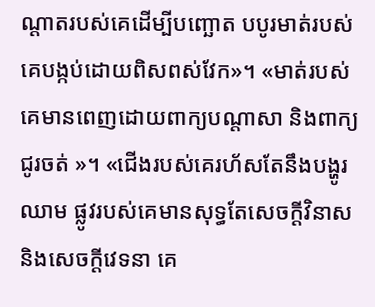ណ្តាតរបស់គេដើម្បីបញ្ឆោត បបូរមាត់របស់គេបង្កប់ដោយពិសពស់វែក»។ «មាត់របស់គេមានពេញដោយពាក្យបណ្តាសា និងពាក្យជូរចត់ »។ «ជើងរបស់គេរហ័សតែនឹងបង្ហូរឈាម ផ្លូវរបស់គេមានសុទ្ធតែសេចក្តីវិនាស និងសេចក្តីវេទនា គេ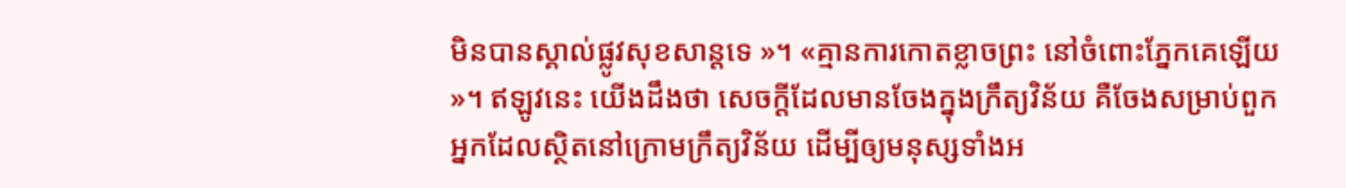មិនបានស្គាល់ផ្លូវសុខសាន្តទេ »។ «គ្មានការកោតខ្លាចព្រះ នៅចំពោះភ្នែកគេឡើយ »។ ឥឡូវនេះ យើងដឹងថា សេចក្តីដែលមានចែងក្នុងក្រឹត្យវិន័យ គឺចែងសម្រាប់ពួកអ្នកដែលសិ្ថតនៅក្រោមក្រឹត្យវិន័យ ដើម្បីឲ្យមនុស្សទាំងអ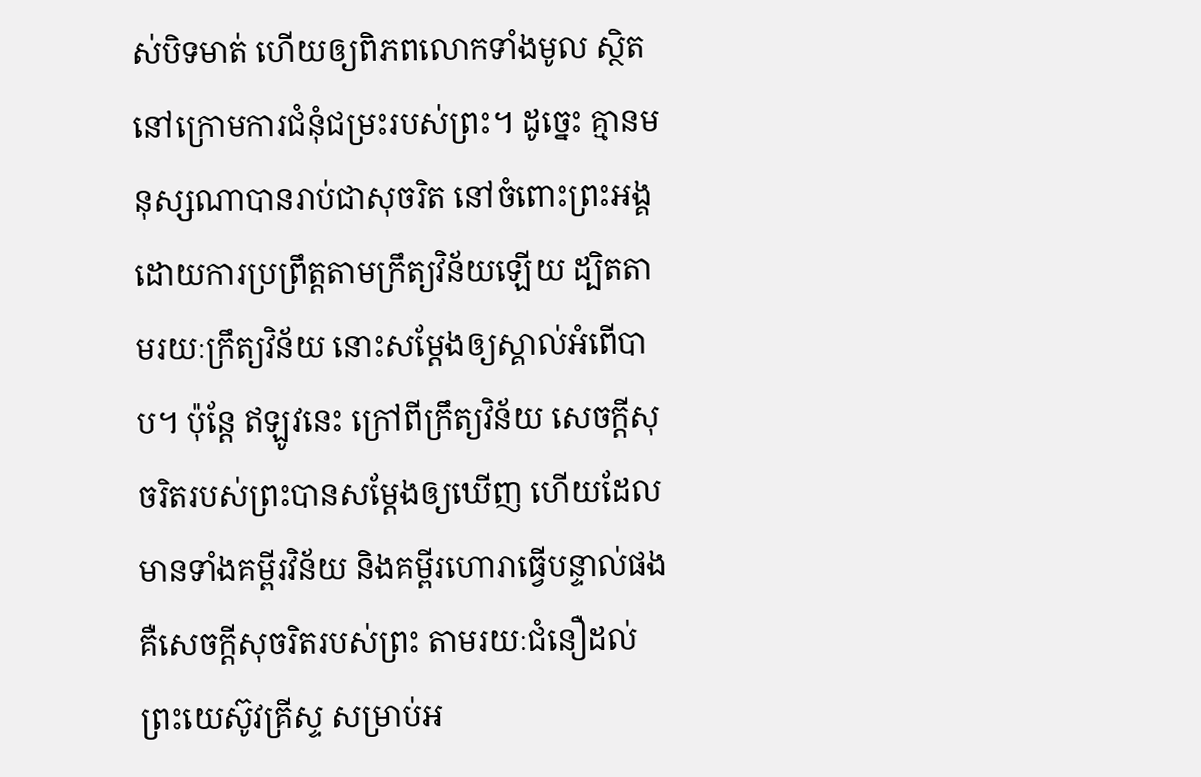ស់បិទមាត់ ហើយឲ្យពិភពលោកទាំងមូល ស្ថិតនៅក្រោមការជំនុំជម្រះរបស់ព្រះ។ ដូច្នេះ គ្មានមនុស្សណាបានរាប់ជាសុចរិត នៅចំពោះព្រះអង្គ ដោយការប្រព្រឹត្តតាមក្រឹត្យវិន័យឡើយ ដ្បិតតាមរយៈក្រឹត្យវិន័យ នោះសម្ដែងឲ្យស្គាល់អំពើបាប។ ប៉ុន្តែ ឥឡូវនេះ ក្រៅពីក្រឹត្យវិន័យ សេចក្តីសុចរិតរបស់ព្រះបានសម្ដែងឲ្យឃើញ ហើយដែលមានទាំងគម្ពីរវិន័យ និងគម្ពីរហោរាធ្វើបន្ទាល់ផង គឺសេចក្តីសុចរិតរបស់ព្រះ តាមរយៈជំនឿដល់ព្រះយេស៊ូវគ្រីស្ទ សម្រាប់អ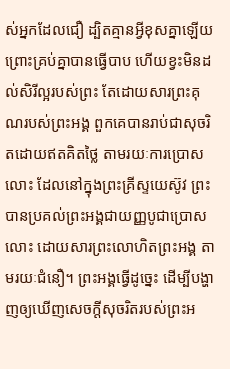ស់អ្នកដែលជឿ ដ្បិតគ្មានអ្វីខុសគ្នាឡើយ ព្រោះគ្រប់គ្នាបានធ្វើបាប ហើយខ្វះមិនដល់សិរីល្អរបស់ព្រះ តែដោយសារព្រះគុណរបស់ព្រះអង្គ ពួកគេបានរាប់ជាសុចរិតដោយឥតគិតថ្លៃ តាមរយៈការប្រោសលោះ ដែលនៅក្នុងព្រះគ្រីស្ទយេស៊ូវ ព្រះបានប្រគល់ព្រះអង្គជាយញ្ញបូជាប្រោសលោះ ដោយសារព្រះលោហិតព្រះអង្គ តាមរយៈជំនឿ។ ព្រះអង្គធ្វើដូច្នេះ ដើម្បីបង្ហាញឲ្យឃើញសេចក្តីសុចរិតរបស់ព្រះអ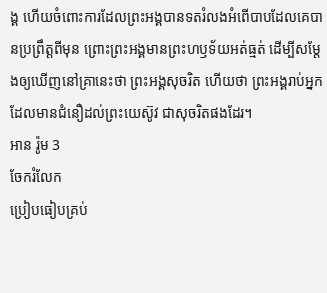ង្គ ហើយចំពោះការដែលព្រះអង្គបានទតរំលងអំពើបាបដែលគេបានប្រព្រឹត្តពីមុន ព្រោះព្រះអង្គមានព្រះហឫទ័យអត់ធ្មត់ ដើម្បីសម្ដែងឲ្យឃើញនៅគ្រានេះថា ព្រះអង្គសុចរិត ហើយថា ព្រះអង្គរាប់អ្នកដែលមានជំនឿដល់ព្រះយេស៊ូវ ជាសុចរិតផងដែរ។
អាន រ៉ូម 3
ចែករំលែក
ប្រៀបធៀបគ្រប់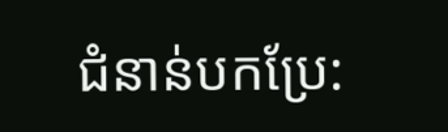ជំនាន់បកប្រែ: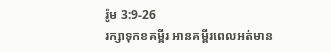រ៉ូម 3:9-26
រក្សាទុកខគម្ពីរ អានគម្ពីរពេលអត់មាន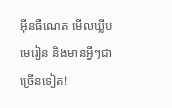អ៊ីនធឺណេត មើលឃ្លីបមេរៀន និងមានអ្វីៗជាច្រើនទៀត!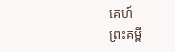គេហ៍
ព្រះគម្ពី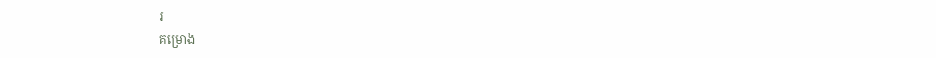រ
គម្រោង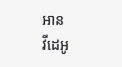អាន
វីដេអូ